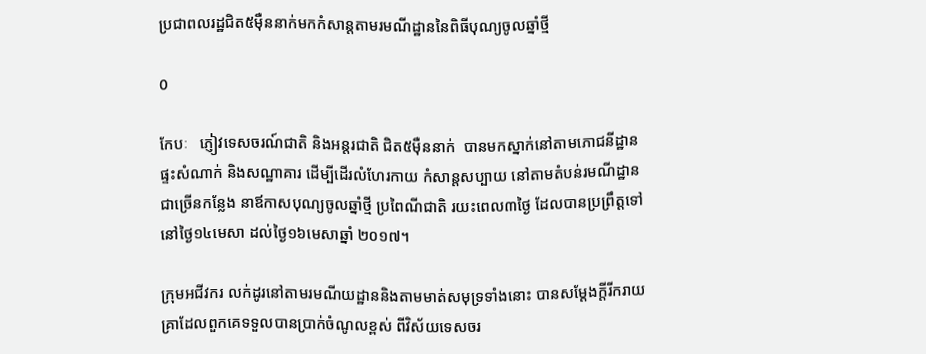ប្រជាពលរដ្ឋជិត៥ម៉ឺននាក់មកកំសាន្តតាមរមណីដ្ឋាននៃពិធីបុណ្យចូលឆ្នាំថ្មី

0

កែបៈ   ភ្ញៀវទេសចរណ៍ជាតិ និងអន្តរជាតិ ជិត៥ម៉ឺននាក់  បានមកស្នាក់នៅតាមភោជនីដ្ឋាន ផ្ទះសំណាក់ និងសណ្ឋាគារ ដើម្បីដើរលំហែរកាយ កំសាន្តសប្បាយ នៅតាមតំបន់រមណីដ្ឋានជាច្រើនកន្លែង នាឪកាសបុណ្យចូលឆ្នាំថ្មី ប្រពៃណីជាតិ រយះពេល៣ថ្ងៃ ដែលបានប្រព្រឹត្តទៅ នៅថ្ងៃ១៤មេសា ដល់ថ្ងៃ១៦មេសាឆ្នាំ ២០១៧។

ក្រុមអជីវករ លក់ដូរនៅតាមរមណីយដ្ឋាននិងតាមមាត់សមុទ្រទាំងនោះ បានសម្តែងក្តីរីករាយ គ្រាដែលពួកគេទទួលបានប្រាក់ចំណូលខ្ពស់ ពីវិស័យទេសចរ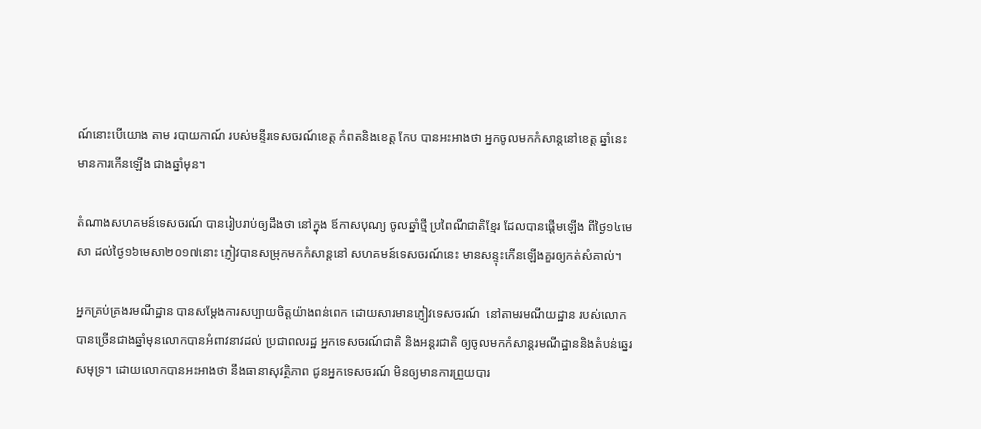ណ៍នោះបើយោង តាម របាយកាណ៍ របស់មន្ទីរទេសចរណ៍ខេត្ត កំពតនិងខេត្ត កែប បានអះអាងថា អ្នកចូលមកកំសាន្តនៅខេត្ត ឆ្នាំនេះ មានការកើនឡើង ជាងឆ្នាំមុន។

តំណាងសហគមន៍ទេសចរណ៍ បានរៀបរាប់ឲ្យដឹងថា នៅក្នុង ឪកាសបុណ្យ ចូលឆ្នាំថ្មី ប្រពៃណីជាតិខ្មែរ ដែលបានផ្តើមឡើង ពីថ្ងៃ១៤មេសា ដល់ថ្ងៃ១៦មេសា២០១៧នោះ ភ្ញៀវបានសម្រុកមកកំសាន្តនៅ សហគមន៍ទេសចរណ៍នេះ មានសន្ទុះកើនឡើងគួរឲ្យកត់សំគាល់។

អ្នកគ្រប់គ្រងរមណីដ្ឋាន បានសម្តែងការសប្បាយចិត្តយ៉ាងពន់ពេក ដោយសារមានភ្ញៀវទេសចរណ៍  នៅតាមរមណីយដ្ឋាន របស់លោកបានច្រើនជាងឆ្នាំមុនលោកបានអំពាវនាវដល់ ប្រជាពលរដ្ឋ អ្នកទេសចរណ៍ជាតិ និងអន្តរជាតិ ឲ្យចូលមកកំសាន្តរមណីដ្ឋាននិងតំបន់ឆ្នេរ សមុទ្រ។ ដោយលោកបានអះអាងថា នឹងធានាសុវត្ថិភាព ជូនអ្នកទេសចរណ៍ មិនឲ្យមានការព្រួយបារ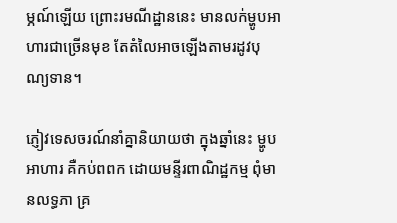ម្ភណ៍ឡើយ ព្រោះរមណីដ្ឋាននេះ មានលក់ម្ហូបអាហារជាច្រេីនមុខ តែតំលៃអាចឡើងតាមរដូវបុណ្យទាន។

ភ្ញៀវទេសចរណ៍នាំគ្នានិយាយថា ក្នុងឆ្នាំនេះ ម្ហូបអាហារ គឺកប់ពពក ដោយមន្ទីរពាណិដ្ឋកម្ម ពុំមានលទ្ធភា គ្រ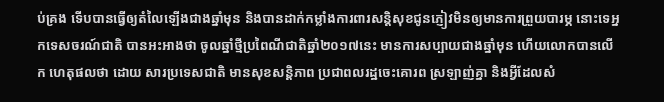ប់គ្រង ទើបបានធ្វើឲ្យតំលៃឡើងជាងឆ្នាំមុន និងបានដាក់កម្លាំងការពារសន្តិសុខជូនភ្ញៀវមិនឲ្យមានការព្រួយបារម្ភ នោះទេអ្នកទេសចរណ៍ជាតិ បានអះអាងថា ចូលឆ្នាំថ្មីប្រពៃណីជាតិឆ្នាំ២០១៧នេះ មានការសប្បាយជាងឆ្នាំមុន ហេីយលោកបានលើក ហេតុផលថា ដោយ សារប្រទេសជាតិ មានសុខសន្តិភាព ប្រជាពលរដ្ឋចេះគោរព ស្រឡាញ់គ្នា និងអ្វីដែលសំ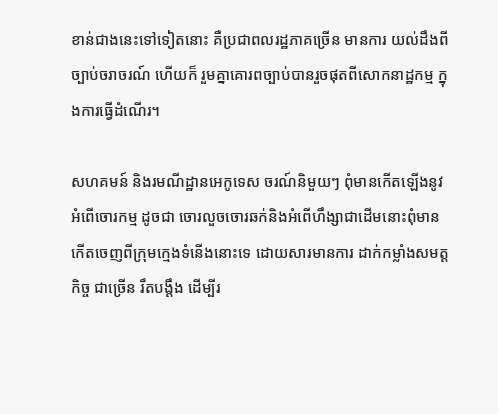ខាន់ជាងនេះទៅទៀតនោះ គឺប្រជាពលរដ្ឋភាគច្រើន មានការ យល់ដឹងពីច្បាប់ចរាចរណ៍ ហើយក៏ រួមគ្នាគោរពច្បាប់បានរួចផុតពីសោកនាដ្ឋកម្ម ក្នុងការធ្វើដំណើរ។

សហគមន៍ និងរមណីដ្ឋានអេកូទេស ចរណ៍និមួយៗ ពុំមានកើតឡើងនូវអំពើចោរកម្ម ដូចជា ចោរលួចចោរឆក់និងអំពើហឹង្សាជាដើមនោះពុំមានកើតចេញពីក្រុមក្មេងទំនើងនោះទេ ដោយសារមានការ ដាក់កម្លាំងសមត្តកិច្ច ជាច្រើន រឹតបង្តឹង ដើម្បីរ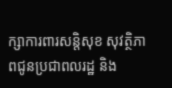ក្សាការពារសន្តិសុខ សុវត្ថិភាពជូនប្រជាពលរដ្ឋ និង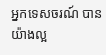អ្នកទេសចរណ៍ បានយ៉ាងល្អ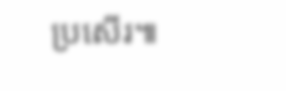ប្រសើរ៕